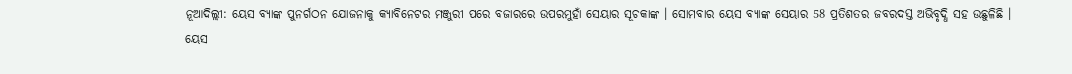ନୂଆଦିଲ୍ଲୀ: ୟେସ ବ୍ୟାଙ୍କ ପୁନର୍ଗଠନ ଯୋଜନାକୁ କ୍ୟାବିନେଟର ମଞ୍ଜୁରୀ ପରେ ବଜାରରେ ଉପରମୁହାଁ ସେୟାର ସୂଚକାଙ୍କ । ସୋମବାର ୟେସ ବ୍ୟାଙ୍କ ସେୟାର 58 ପ୍ରତିଶତର ଜବରଦସ୍ତ ଅଭିବୃଦ୍ଧି ସହ ଉଛୁଳିଛି ।
ୟେସ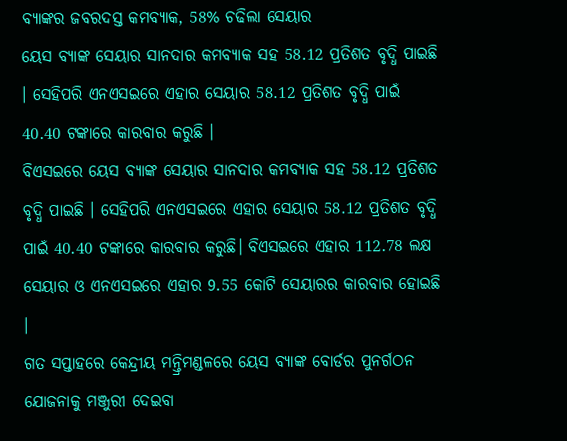ବ୍ୟାଙ୍କର ଜବରଦସ୍ତ କମବ୍ୟାକ, 58% ଚଢିଲା ସେୟାର
ୟେସ ବ୍ୟାଙ୍କ ସେୟାର ସାନଦାର କମବ୍ୟାକ ସହ 58.12 ପ୍ରତିଶତ ବୃଦ୍ଧି ପାଇଛି । ସେହିପରି ଏନଏସଇରେ ଏହାର ସେୟାର 58.12 ପ୍ରତିଶତ ବୃଦ୍ଧି ପାଇଁ 40.40 ଟଙ୍କାରେ କାରବାର କରୁଛି ।
ବିଏସଇରେ ୟେସ ବ୍ୟାଙ୍କ ସେୟାର ସାନଦାର କମବ୍ୟାକ ସହ 58.12 ପ୍ରତିଶତ ବୃଦ୍ଧି ପାଇଛି । ସେହିପରି ଏନଏସଇରେ ଏହାର ସେୟାର 58.12 ପ୍ରତିଶତ ବୃଦ୍ଧି ପାଇଁ 40.40 ଟଙ୍କାରେ କାରବାର କରୁଛି। ବିଏସଇରେ ଏହାର 112.78 ଲକ୍ଷ ସେୟାର ଓ ଏନଏସଇରେ ଏହାର 9.55 କୋଟି ସେୟାରର କାରବାର ହୋଇଛି ।
ଗତ ସପ୍ତାହରେ କେନ୍ଦ୍ରୀୟ ମନ୍ତ୍ରିମଣ୍ଡଳରେ ୟେସ ବ୍ୟାଙ୍କ ବୋର୍ଡର ପୁନର୍ଗଠନ ଯୋଜନାକୁ ମଞ୍ଜୁରୀ ଦେଇବା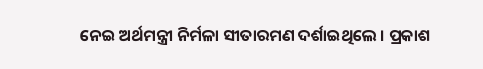ନେଇ ଅର୍ଥମନ୍ତ୍ରୀ ନିର୍ମଳା ସୀତାରମଣ ଦର୍ଶାଇଥିଲେ । ପ୍ରକାଶ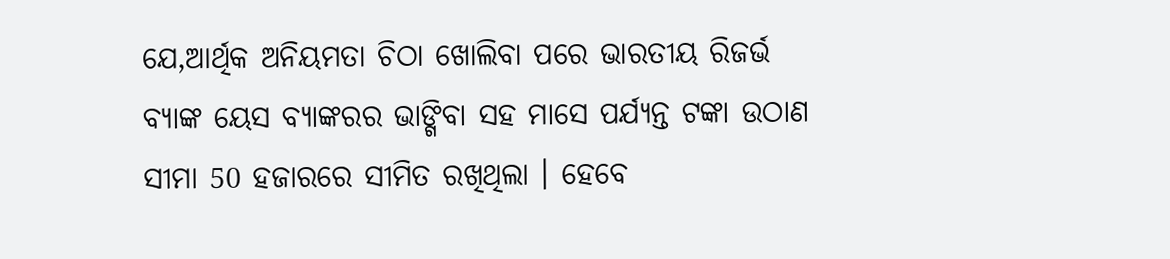ଯେ,ଆର୍ଥିକ ଅନିୟମତା ଚିଠା ଖୋଲିବା ପରେ ଭାରତୀୟ ରିଜର୍ଭ ବ୍ୟାଙ୍କ ୟେସ ବ୍ୟାଙ୍କରର ଭାଙ୍ଗିବା ସହ ମାସେ ପର୍ଯ୍ୟନ୍ତ ଟଙ୍କା ଉଠାଣ ସୀମା 50 ହଜାରରେ ସୀମିତ ରଖିଥିଲା । ହେବେ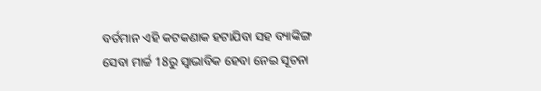ବର୍ତମାନ ଏହି କଟକଣାକ ହଟାଯିବା ସହ ବ୍ୟାଙ୍କିଙ୍ଗ ସେବା ମାର୍ଚ୍ଚ 18ରୁ ସ୍ବାଭାବିକ ହେବା ନେଇ ସୂଚନା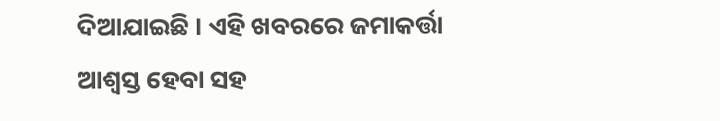ଦିଆଯାଇଛି । ଏହି ଖବରରେ ଜମାକର୍ତ୍ତା ଆଶ୍ବସ୍ତ ହେବା ସହ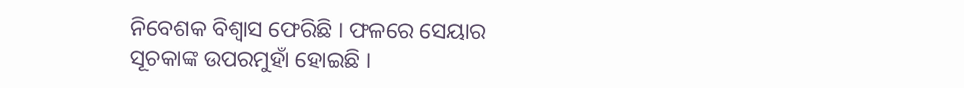ନିବେଶକ ବିଶ୍ବାସ ଫେରିଛି । ଫଳରେ ସେୟାର ସୂଚକାଙ୍କ ଉପରମୁହାଁ ହୋଇଛି ।